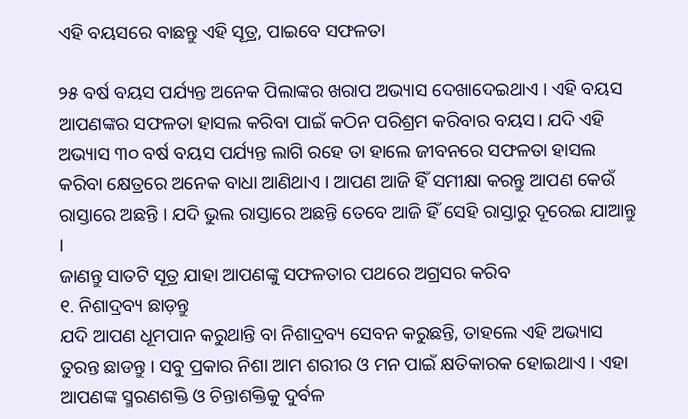ଏହି ବୟସରେ ବାଛନ୍ତୁ ଏହି ସୂତ୍ର, ପାଇବେ ସଫଳତା

୨୫ ବର୍ଷ ବୟସ ପର୍ଯ୍ୟନ୍ତ ଅନେକ ପିଲାଙ୍କର ଖରାପ ଅଭ୍ୟାସ ଦେଖାଦେଇଥାଏ । ଏହି ବୟସ ଆପଣଙ୍କର ସଫଳତା ହାସଲ କରିବା ପାଇଁ କଠିନ ପରିଶ୍ରମ କରିବାର ବୟସ। ଯଦି ଏହି ଅଭ୍ୟାସ ୩୦ ବର୍ଷ ବୟସ ପର୍ଯ୍ୟନ୍ତ ଲାଗି ରହେ ତା ହାଲେ ଜୀବନରେ ସଫଳତା ହାସଲ କରିବା କ୍ଷେତ୍ରରେ ଅନେକ ବାଧା ଆଣିଥାଏ । ଆପଣ ଆଜି ହିଁ ସମୀକ୍ଷା କରନ୍ତୁ ଆପଣ କେଉଁ ରାସ୍ତାରେ ଅଛନ୍ତି । ଯଦି ଭୁଲ ରାସ୍ତାରେ ଅଛନ୍ତି ତେବେ ଆଜି ହିଁ ସେହି ରାସ୍ତାରୁ ଦୂରେଇ ଯାଆନ୍ତୁ ।
ଜାଣନ୍ତୁ ସାତଟି ସୂତ୍ର ଯାହା ଆପଣଙ୍କୁ ସଫଳତାର ପଥରେ ଅଗ୍ରସର କରିବ
୧. ନିଶାଦ୍ରବ୍ୟ ଛାଡ଼ନ୍ତୁ
ଯଦି ଆପଣ ଧୂମପାନ କରୁଥାନ୍ତି ବା ନିଶାଦ୍ରବ୍ୟ ସେବନ କରୁଛନ୍ତି, ତାହଲେ ଏହି ଅଭ୍ୟାସ ତୁରନ୍ତ ଛାଡନ୍ତୁ । ସବୁ ପ୍ରକାର ନିଶା ଆମ ଶରୀର ଓ ମନ ପାଇଁ କ୍ଷତିକାରକ ହୋଇଥାଏ । ଏହା ଆପଣଙ୍କ ସ୍ମରଣଶକ୍ତି ଓ ଚିନ୍ତାଶକ୍ତିକୁ ଦୁର୍ବଳ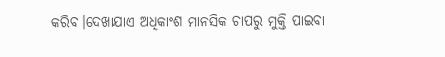କରିବ।ଦେଖାଯାଏ ଅଧିକାଂଶ ମାନସିକ ଚାପରୁ ମୁକ୍ତି ପାଇବା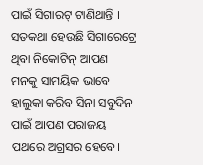ପାଇଁ ସିଗାରଟ୍ ଟାଣିଥାନ୍ତି । ସତକଥା ହେଉଛି ସିଗାରେଟ୍ରେ ଥିବା ନିକୋଟିନ୍ ଆପଣ ମନକୁ ସାମୟିକ ଭାବେ ହାଲୁକା କରିବ ସିନା ସବୁଦିନ ପାଇଁ ଆପଣ ପରାଜୟ ପଥରେ ଅଗ୍ରସର ହେବେ।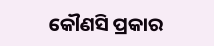କୌଣସି ପ୍ରକାର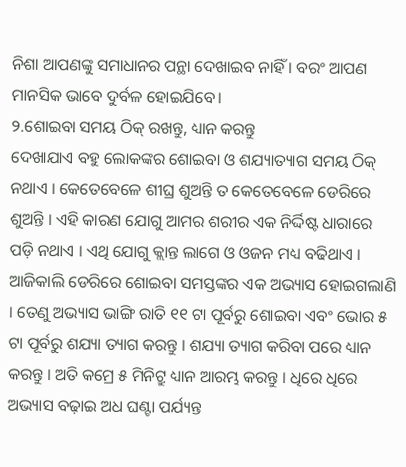ନିଶା ଆପଣଙ୍କୁ ସମାଧାନର ପନ୍ଥା ଦେଖାଇବ ନାହିଁ । ବରଂ ଆପଣ ମାନସିକ ଭାବେ ଦୁର୍ବଳ ହୋଇଯିବେ।
୨.ଶୋଇବା ସମୟ ଠିକ୍ ରଖନ୍ତୁ, ଧ୍ୟାନ କରନ୍ତୁ
ଦେଖାଯାଏ ବହୁ ଲୋକଙ୍କର ଶୋଇବା ଓ ଶଯ୍ୟାତ୍ୟାଗ ସମୟ ଠିକ୍ ନଥାଏ । କେତେବେଳେ ଶୀଘ୍ର ଶୁଅନ୍ତି ତ କେତେବେଳେ ଡେରିରେ ଶୁଅନ୍ତି । ଏହି କାରଣ ଯୋଗୁ ଆମର ଶରୀର ଏକ ନିର୍ଦ୍ଦିଷ୍ଟ ଧାରାରେ ପଡ଼ି ନଥାଏ । ଏଥି ଯୋଗୁ କ୍ଲାନ୍ତ ଲାଗେ ଓ ଓଜନ ମଧ୍ୟ ବଢିଥାଏ । ଆଜିକାଲି ଡେରିରେ ଶୋଇବା ସମସ୍ତଙ୍କର ଏକ ଅଭ୍ୟାସ ହୋଇଗଲାଣି । ତେଣୁ ଅଭ୍ୟାସ ଭାଙ୍ଗି ରାତି ୧୧ ଟା ପୂର୍ବରୁ ଶୋଇବା ଏବଂ ଭୋର ୫ ଟା ପୂର୍ବରୁ ଶଯ୍ୟା ତ୍ୟାଗ କରନ୍ତୁ । ଶଯ୍ୟା ତ୍ୟାଗ କରିବା ପରେ ଧ୍ୟାନ କରନ୍ତୁ । ଅତି କମ୍ରେ ୫ ମିନିଟ୍ରୁ ଧ୍ୟାନ ଆରମ୍ଭ କରନ୍ତୁ । ଧିରେ ଧିରେ ଅଭ୍ୟାସ ବଢ଼ାଇ ଅଧ ଘଣ୍ଟା ପର୍ଯ୍ୟନ୍ତ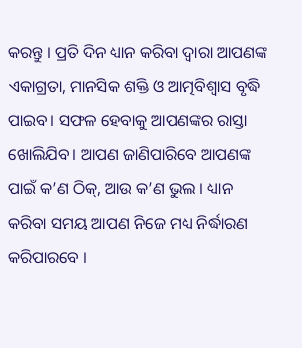କରନ୍ତୁ । ପ୍ରତି ଦିନ ଧ୍ୟାନ କରିବା ଦ୍ୱାରା ଆପଣଙ୍କ ଏକାଗ୍ରତା, ମାନସିକ ଶକ୍ତି ଓ ଆତ୍ମବିଶ୍ୱାସ ବୃଦ୍ଧି ପାଇବ। ସଫଳ ହେବାକୁ ଆପଣଙ୍କର ରାସ୍ତା ଖୋଲିଯିବ। ଆପଣ ଜାଣିପାରିବେ ଆପଣଙ୍କ ପାଇଁ କ’ଣ ଠିକ୍, ଆଉ କ’ଣ ଭୁଲ । ଧ୍ୟାନ କରିବା ସମୟ ଆପଣ ନିଜେ ମଧ୍ୟ ନିର୍ଦ୍ଧାରଣ କରିପାରବେ ।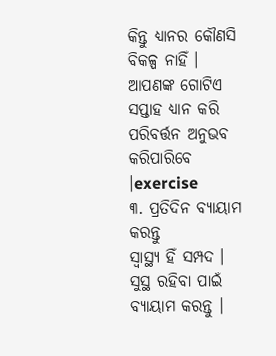କିନ୍ତୁ ଧ୍ୟାନର କୌଣସି ବିକଳ୍ପ ନାହିଁ । ଆପଣଙ୍କ ଗୋଟିଏ ସପ୍ତାହ ଧ୍ୟାନ କରି ପରିବର୍ତ୍ତନ ଅନୁଭବ କରିପାରିବେ ।exercise
୩. ପ୍ରତିଦିନ ବ୍ୟାୟାମ କରନ୍ତୁ
ସ୍ୱାସ୍ଥ୍ୟ ହିଁ ସମ୍ପଦ । ସୁସ୍ଥ ରହିବା ପାଇଁ ବ୍ୟାୟାମ କରନ୍ତୁ ।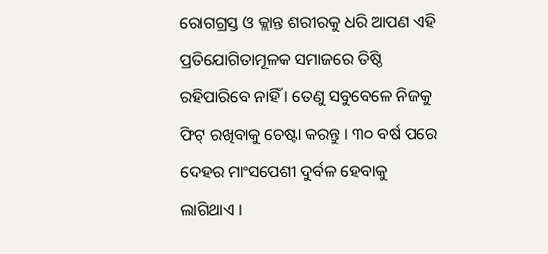ରୋଗଗ୍ରସ୍ତ ଓ କ୍ଲାନ୍ତ ଶରୀରକୁ ଧରି ଆପଣ ଏହି ପ୍ରତିଯୋଗିତାମୂଳକ ସମାଜରେ ତିଷ୍ଠି ରହିପାରିବେ ନାହିଁ । ତେଣୁ ସବୁବେଳେ ନିଜକୁ ଫିଟ୍ ରଖିବାକୁ ଚେଷ୍ଟା କରନ୍ତୁ । ୩୦ ବର୍ଷ ପରେ ଦେହର ମାଂସପେଶୀ ଦୁର୍ବଳ ହେବାକୁ ଲାଗିଥାଏ ।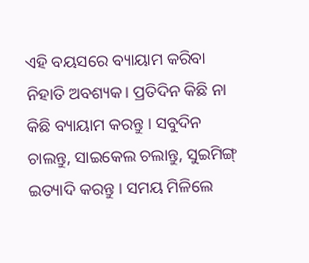ଏହି ବୟସରେ ବ୍ୟାୟାମ କରିବା ନିହାତି ଅବଶ୍ୟକ। ପ୍ରତିଦିନ କିଛି ନା କିଛି ବ୍ୟାୟାମ କରନ୍ତୁ । ସବୁଦିନ ଚାଲନ୍ତୁ, ସାଇକେଲ ଚଲାନ୍ତୁ, ସୁଇମିଙ୍ଗ୍ ଇତ୍ୟାଦି କରନ୍ତୁ । ସମୟ ମିଳିଲେ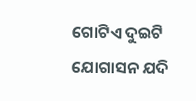ଗୋଟିଏ ଦୁଇଟି ଯୋଗାସନ ଯଦି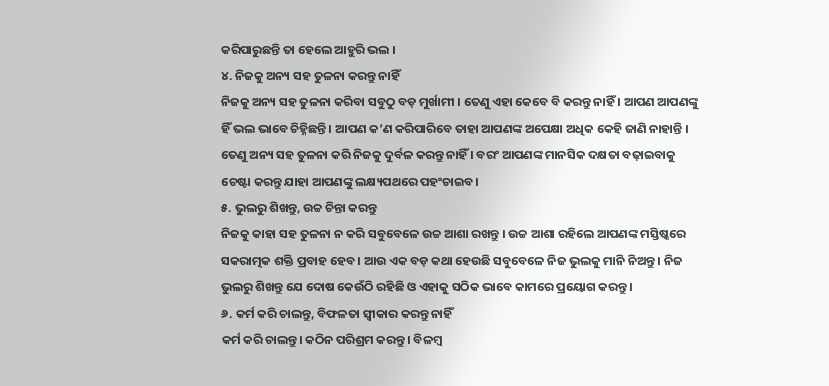କରିପାରୁଛନ୍ତି ତା ହେଲେ ଆହୁରି ଭଲ ।
୪. ନିଜକୁ ଅନ୍ୟ ସହ ତୁଳନା କରନ୍ତୁ ନାହିଁ
ନିଜକୁ ଅନ୍ୟ ସହ ତୁଳନା କରିବା ସବୁଠୁ ବଡ଼ ମୁର୍ଖାମୀ । ତେଣୁ ଏହା କେବେ ବି କରନ୍ତୁ ନାହିଁ । ଆପଣ ଆପଣଙ୍କୁ ହିଁ ଭଲ ଭାବେ ଚିହ୍ନିଛନ୍ତି । ଆପଣ କ’ଣ କରିପାରିବେ ତାହା ଆପଣଙ୍କ ଅପେକ୍ଷା ଅଧିକ କେହି ଜାଣି ନାହାନ୍ତି । ତେଣୁ ଅନ୍ୟ ସହ ତୁଳନା କରି ନିଜକୁ ଦୁର୍ବଳ କରନ୍ତୁ ନାହିଁ । ବରଂ ଆପଣଙ୍କ ମାନସିକ ଦକ୍ଷତା ବଢ଼ାଇବାକୁ ଚେଷ୍ଟା କରନ୍ତୁ ଯାହା ଆପଣଙ୍କୁ ଲକ୍ଷ୍ୟପଥରେ ପହଂଚାଇବ।
୫. ଭୁଲରୁ ଶିଖନ୍ତୁ, ଉଚ୍ଚ ଚିନ୍ତା କରନ୍ତୁ
ନିଜକୁ କାହା ସହ ତୁଳନା ନ କରି ସବୁବେଳେ ଉଚ୍ଚ ଆଶା ରଖନ୍ତୁ । ଉଚ୍ଚ ଆଶା ରହିଲେ ଆପଣଙ୍କ ମସ୍ତିଷ୍କରେ ସକରାତ୍ମକ ଶକ୍ତି ପ୍ରବାହ ହେବ । ଆଉ ଏକ ବଡ଼ କଥା ହେଉଛି ସବୁବେଳେ ନିଜ ଭୁଲକୁ ମାନି ନିଅନ୍ତୁ । ନିଜ ଭୁଲରୁ ଶିଖନ୍ତୁ ଯେ ଦୋଷ କେଉଁଠି ରହିଛି ଓ ଏହାକୁ ସଠିକ ଭାବେ କାମରେ ପ୍ରୟୋଗ କରନ୍ତୁ ।
୬. କର୍ମ କରି ଚାଲନ୍ତୁ, ବିଫଳତା ସ୍ୱୀକାର କରନ୍ତୁ ନାହିଁ
କର୍ମ କରି ଚାଲନ୍ତୁ। କଠିନ ପରିଶ୍ରମ କରନ୍ତୁ । ବିଳମ୍ବ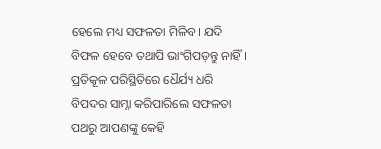ହେଲେ ମଧ୍ୟ ସଫଳତା ମିଳିବ। ଯଦି ବିଫଳ ହେବେ ତଥାପି ଭାଂଗିପଡ଼ନ୍ତୁ ନାହିଁ । ପ୍ରତିକୂଳ ପରିସ୍ଥିତିରେ ଧୈର୍ଯ୍ୟ ଧରି ବିପଦର ସାମ୍ନା କରିପାରିଲେ ସଫଳତା ପଥରୁ ଆପଣଙ୍କୁ କେହି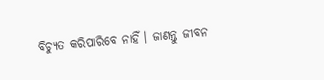ବିଚ୍ୟୁତ କରିପାରିବେ ନାହିଁ । ଜାଣନ୍ତୁ ଜୀବନ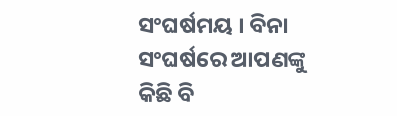ସଂଘର୍ଷମୟ । ବିନା ସଂଘର୍ଷରେ ଆପଣଙ୍କୁ କିଛି ବି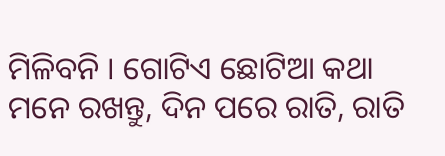ମିଳିବନି । ଗୋଟିଏ ଛୋଟିଆ କଥା ମନେ ରଖନ୍ତୁ, ଦିନ ପରେ ରାତି, ରାତି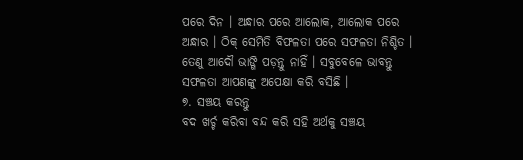ପରେ ଦିନ । ଅନ୍ଧାର ପରେ ଆଲୋକ, ଆଲୋକ ପରେ ଅନ୍ଧାର । ଠିକ୍ ସେମିତି ବିଫଳତା ପରେ ସଫଳତା ନିଶ୍ଚିତ । ତେଣୁ ଆଦୌ ଭାଙ୍ଗି ପଡ଼ନ୍ତୁ ନାହିଁ । ସବୁବେଳେ ଭାବନ୍ତୁ ସଫଳତା ଆପଣଙ୍କୁ ଅପେକ୍ଷା କରି ବସିଛି ।
୭. ସଞ୍ଚୟ କରନ୍ତୁ
ବଦ ଖର୍ଚ୍ଚ କରିବା ବନ୍ଦ କରି ସହି ଅର୍ଥକୁ ସଞ୍ଚୟ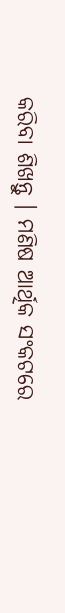କରିବା ଶିଖନ୍ତୁ । ମଣିଷ ଆର୍ଥିକ ସଂକଟରେ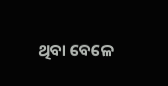ଥିବା ବେଳେ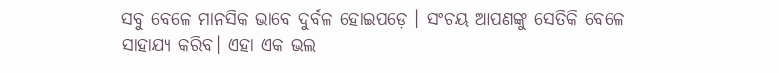ସବୁ ବେଳେ ମାନସିକ ଭାବେ ଦୁର୍ବଳ ହୋଇପଡ଼େ । ସଂଚୟ ଆପଣଙ୍କୁ ସେତିକି ବେଳେ ସାହାଯ୍ୟ କରିବ। ଏହା ଏକ ଭଲ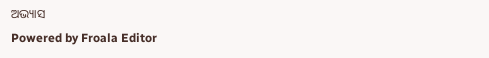ଅଭ୍ୟାସ
Powered by Froala Editor